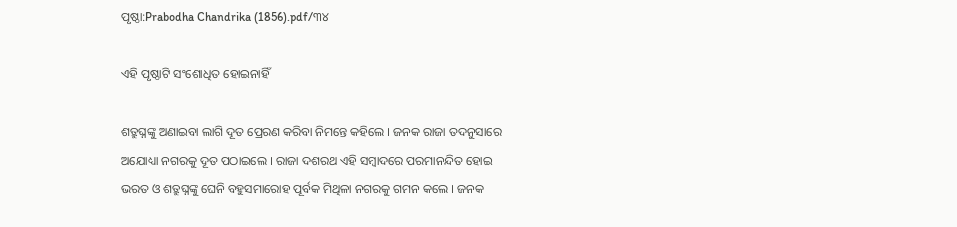ପୃଷ୍ଠା:Prabodha Chandrika (1856).pdf/୩୪

ଏହି ପୃଷ୍ଠାଟି ସଂଶୋଧିତ ହୋଇନାହିଁ

ଶତ୍ରୁଘ୍ନଙ୍କୁ ଅଣାଇବା ଲାଗି ଦୂତ ପ୍ରେରଣ କରିବା ନିମନ୍ତେ କ‌ହିଲେ । ଜ‌ନ‌କ ରାଜା ତଦନୁସାରେ ଅଯୋଧ୍ୟା ନ‌ଗରକୁ ଦୂତ ପଠାଇଲେ । ରାଜା ଦଶରଥ ଏହି ସମ୍ବାଦରେ ପରମାନନ୍ଦିତ ହୋଇ ଭରତ ଓ ଶତ୍ରୁଘ୍ନଙ୍କୁ ଘେନି ବ‌ହୁସମାରୋହ ପୂର୍ବକ ମିଥିଳା ନ‌ଗରକୁ ଗମନ କଲେ । ଜନ‌କ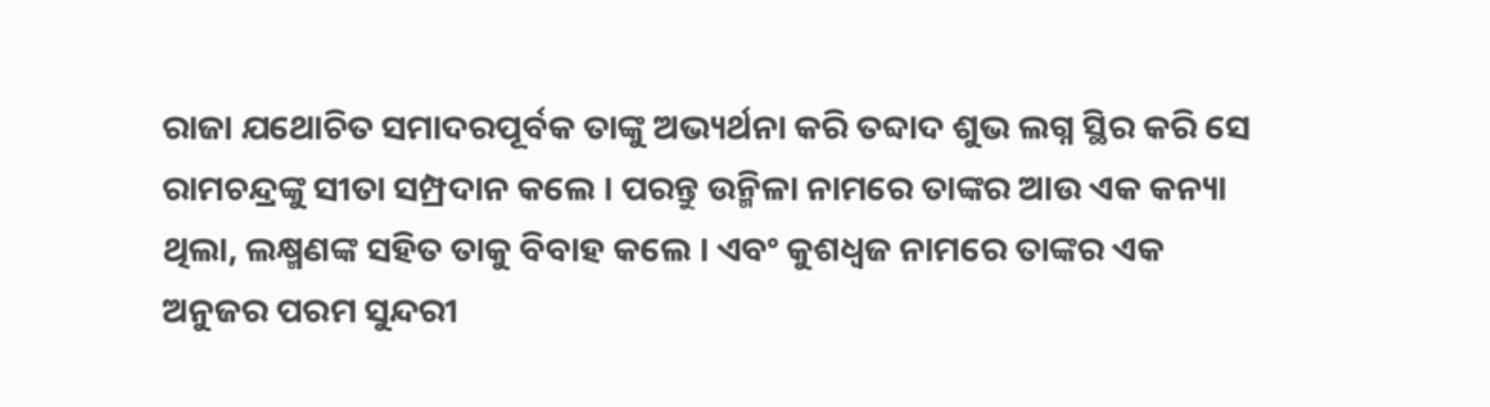ରାଜା ଯଥୋଚିତ ସମାଦରପୂର୍ବକ ତାଙ୍କୁ ଅଭ୍ୟର୍ଥନା କରି ତବ୍ଦାଦ ଶୁଭ ଲଗ୍ନ ସ୍ଥିର କରି ସେ ରାମଚନ୍ଦ୍ରଙ୍କୁ ସୀତା ସମ୍ପ୍ରଦାନ କଲେ । ପରନ୍ତୁ ଉନ୍ମିଳା ନାମରେ ତାଙ୍କର ଆଉ ଏକ କନ୍ୟା ଥିଲା, ଲକ୍ଷ୍ମଣଙ୍କ ସ‌ହିତ ତାକୁ ବିବାହ କଲେ । ଏବଂ କୁଶଧ୍ୱଜ ନାମରେ ତାଙ୍କର ଏକ ଅନୁଜର ପରମ ସୁନ୍ଦରୀ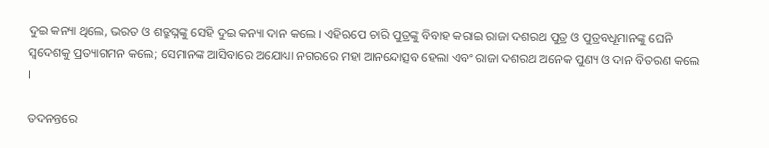ଦୁଇ କନ୍ୟା ଥିଲେ, ଭରତ ଓ ଶତ୍ରୁଘ୍ନଙ୍କୁ ସେହି ଦୁଇ କନ୍ୟା ଦାନ କଲେ । ଏହିଋପେ ଚାରି ପୁତ୍ରଙ୍କୁ ବିବାହ କରାଇ ରାଜା ଦଶରଥ ପୁତ୍ର ଓ ପୁତ୍ରବ‌ଧୂମାନଙ୍କୁ ଘେନି ସ୍ୱଦେଶକୁ ପ୍ରତ୍ୟାଗମ‌ନ କଲେ; ସେମାନଙ୍କ ଆସିବାରେ ଅଯୋଧ୍ୟା ନ‌ଗରରେ ମହା ଆନନ୍ଦୋତ୍ସବ ହେଲା ଏବଂ ରାଜା ଦଶରଥ ଅନେକ ପୁଣ୍ୟ ଓ ଦାନ ବିତରଣ କଲେ ।

ତଦନନ୍ତରେ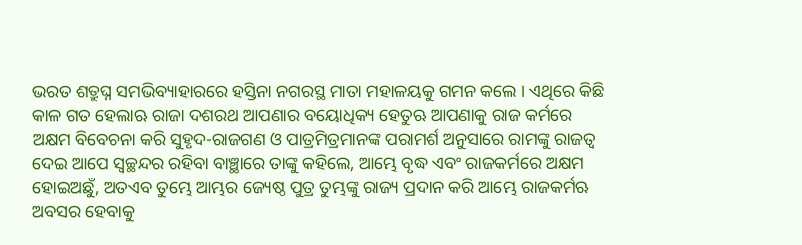ଭରତ ଶତ୍ରୁଘ୍ନ ସମ‌ଭିବ୍ୟାହାରରେ ହସ୍ତିନା ନ‌ଗରସ୍ଥ ମାତା ମହାଳୟକୁ ଗମନ କଲେ । ଏଥିରେ କିଛି କାଳ ଗତ ହେଲାଋ ରାଜା ଦଶରଥ ଆପଣାର ବୟୋଧିକ୍ୟ ହେତୁଋ ଆପଣାକୁ ରାଜ କର୍ମରେ ଅକ୍ଷମ ବିବେଚନା କରି ସୁହୃଦ-ରାଜଗଣ ଓ ପାତ୍ରମିତ୍ରମାନଙ୍କ ପରାମର୍ଶ ଅନୁସାରେ ରାମଙ୍କୁ ରାଜତ୍ୱ ଦେଇ ଆପେ ସ୍ୱଚ୍ଛନ୍ଦର ରହିବା ବାଞ୍ଛାରେ ତାଙ୍କୁ କ‌ହିଲେ, ଆମ୍ଭେ ବୃଦ୍ଧ ଏବଂ ରାଜକର୍ମରେ ଅକ୍ଷମ ହୋଇଅଛୁଁ, ଅତଏବ ତୁମ୍ଭେ ଆମ୍ଭର ଜ୍ୟେଷ୍ଠ ପୁତ୍ର ତୁମ୍ଭଙ୍କୁ ରାଜ୍ୟ ପ୍ରଦାନ କରି ଆମ୍ଭେ ରାଜକର୍ମ‌ଋ ଅବସର ହେବାକୁ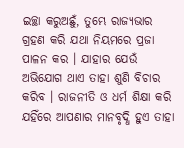ଇଚ୍ଛା କରୁଅଛୁଁ, ତୁମ୍ଭେ ରାଜ୍ୟଭାର ଗ୍ରହଣ କରି ଯଥା ନିୟମରେ ପ୍ରଜା ପାଳନ କର । ଯାହାର ଯେଉଁ ଅଭିଯୋଗ ଥାଏ ତାହା ଶୁଣି ବିଚାର କରିବ । ରାଜନୀତି ଓ ଧର୍ମ ଶିକ୍ଷା କରି ଯ‌ହିଁରେ ଆପଣାର ମାନବୃଦ୍ଧି ହୁଏ ତାହା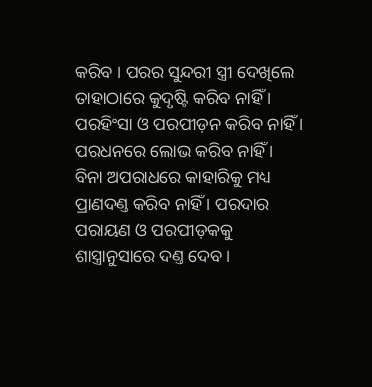କରିବ । ପରର ସୁନ୍ଦରୀ ସ୍ତ୍ରୀ ଦେଖିଲେ ତାହାଠାରେ କୁଦୃଷ୍ଟି କରିବ ନାହିଁ । ପରହିଂସା ଓ ପରପୀଡ଼ନ କରିବ ନାହିଁ । ପରଧନରେ ଲୋଭ କରିବ ନାହିଁ । ବିନା ଅପରାଧରେ କାହାରିକୁ ମଧ୍ୟ ପ୍ରାଣଦଣ୍ତ କରିବ ନାହିଁ । ପରଦାର ପରାୟଣ ଓ ପରପୀଡ଼କ‌କୁ ଶାସ୍ତ୍ରାନୁସାରେ ଦଣ୍ତ ଦେବ ।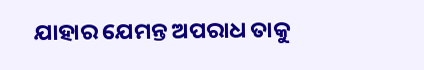ଯାହାର ଯେମନ୍ତ ଅପରାଧ ତାକୁ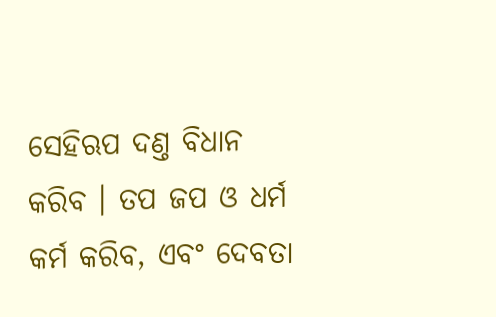ସେହିଋପ ଦଣ୍ତ ବିଧାନ କରିବ । ତପ ଜପ ଓ ଧର୍ମ କର୍ମ କରିବ, ଏବଂ ଦେବତା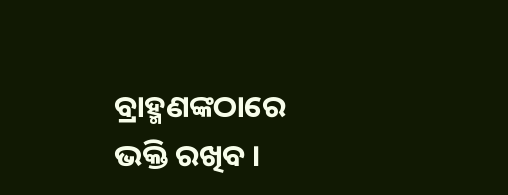ବ୍ରାହ୍ମଣଙ୍କଠାରେ ଭକ୍ତି ରଖିବ ।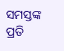ସମସ୍ତଙ୍କ ପ୍ରତି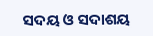ସଦୟ ଓ ସଦାଶୟ